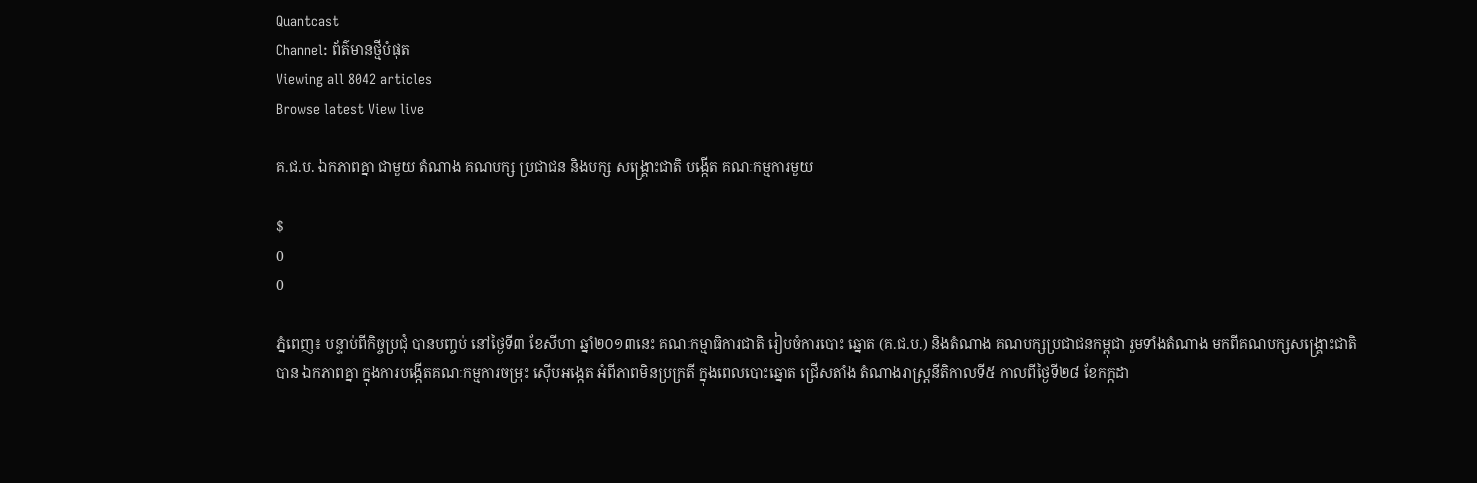Quantcast
Channel: ព័ត៌មានថ្មីបំផុត
Viewing all 8042 articles
Browse latest View live

គ.ជ.ប. ឯកភាពគ្នា ជាមួយ តំណាង គណបក្ស ប្រជាជន និងបក្ស សង្គ្រោះជាតិ បង្កើត គណៈកម្មការមួយ

$
0
0

ភ្នំពេញ៖ បន្ទាប់ពីកិច្ចប្រជុំ បានបញ្ចប់ នៅថ្ងៃទី៣ ខែសីហា ឆ្នាំ២០១៣នេះ គណៈកម្មាធិការជាតិ រៀបចំការបោះ ឆ្នោត (គ.ជ.ប.) និងតំណាង គណបក្សប្រជាជនកម្ពុជា រួមទាំងតំណាង មកពីគណបក្សសង្គ្រោះជាតិ បាន ឯកភាពគ្នា ក្នុងការបង្កើតគណៈកម្មការចម្រុះ ស៊ើបអង្កេត អំពីភាពមិនប្រក្រតី ក្នុងពេលបោះឆ្នោត ជ្រើសតាំង តំណាងរាស្រ្តនីតិកាលទី៥ កាលពីថ្ងៃទី២៨ ខែកក្កដា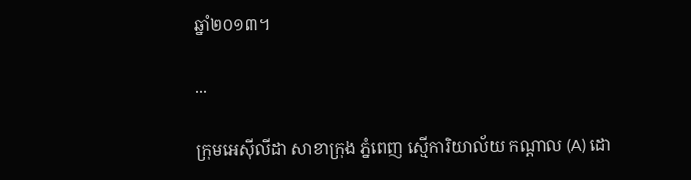ឆ្នាំ២០១៣។

...

ក្រុមអេស៊ីលីដា សាខាក្រុង ភ្នំពេញ ស្មើការិយាល័យ កណ្ដាល (A) ដោ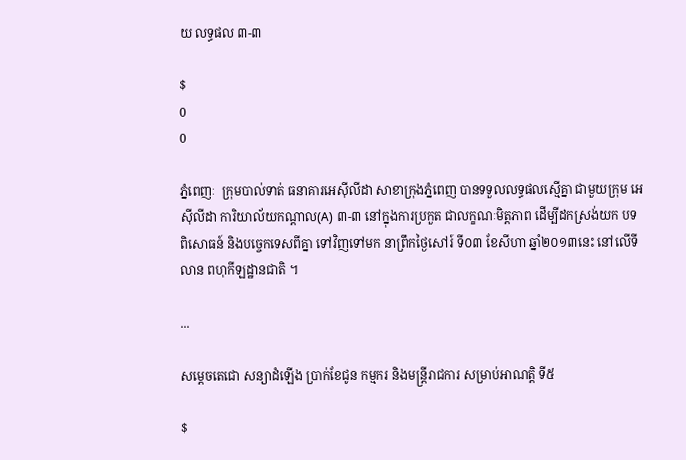យ លទ្ធផល ៣-៣

$
0
0

ភ្នំពេញៈ  ក្រុមបាល់ទាត់ ធនាគារអេស៊ីលីដា សាខាក្រុងភ្នំពេញ បានទទួលលទ្ធផលស្មើគ្នា ជាមួយក្រុម អេស៊ីលីដា ការិយាល័យកណ្ដាល(A) ៣-៣ នៅក្នុងការប្រកួត ជាលក្ខណៈមិត្តភាព ដើម្បីដកស្រង់យក បទ ពិសោធន៍ និងបច្ចេកទេសពីគ្នា ទៅវិញទៅមក នាព្រឹកថ្ងៃសៅរ៍ ទី០៣ ខែសីហា ឆ្នាំ២០១៣នេះ នៅលើទីលាន ពហុកីឡដ្ឋានជាតិ ។

...

សម្ដេចតេជោ សន្យាដំឡើង ប្រាក់ខែជូន កម្មករ និងមន្ដ្រីរាជការ សម្រាប់អាណត្ដិ ទី៥

$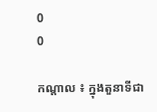0
0

កណ្ដាល ៖ ក្នុងតួនាទីជា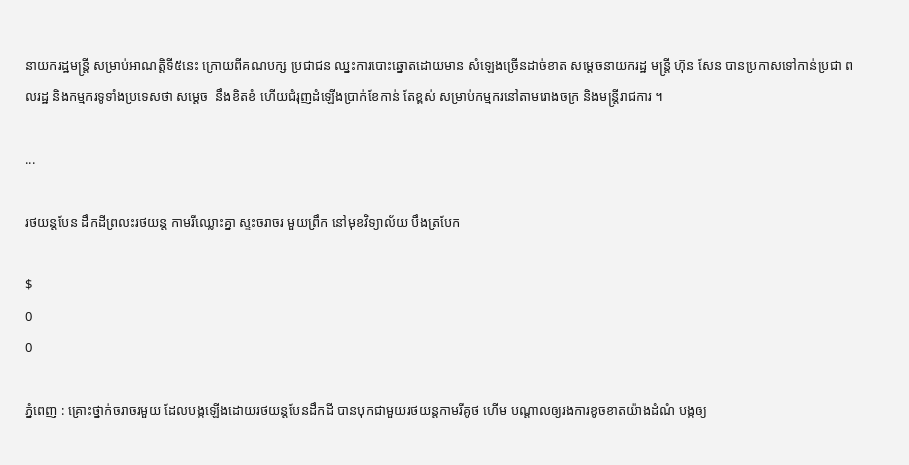នាយករដ្ឋមន្ដ្រី សម្រាប់អាណត្ដិទី៥នេះ ក្រោយពីគណបក្ស ប្រជាជន ឈ្នះការបោះឆ្នោតដោយមាន សំឡេងច្រើនដាច់ខាត សម្ដេចនាយករដ្ឋ មន្ដ្រី ហ៊ុន សែន បានប្រកាសទៅកាន់ប្រជា ពលរដ្ឋ និងកម្មករទូទាំងប្រទេសថា សម្ដេច  នឹងខិតខំ ហើយជំរុញដំឡើងប្រាក់ខែកាន់ តែខ្ពស់ សម្រាប់កម្មករនៅតាមរោងចក្រ និងមន្ដ្រីរាជការ ។

...

រថយន្តបែន ដឹកដីព្រលះរថយន្ត កាមរីឈ្លោះគ្នា ស្ទះចរាចរ មួយព្រឹក នៅមុខវិទ្យាល័យ បឹងត្របែក

$
0
0

ភ្នំពេញ : គ្រោះថ្នាក់ចរាចរមួយ ដែលបង្កឡើងដោយរថយន្តបែនដឹកដី បានបុកជាមួយរថយន្តកាមរីគូថ ហើម បណ្តាលឲ្យរងការខូចខាតយ៉ាងដំណំ បង្កឲ្យ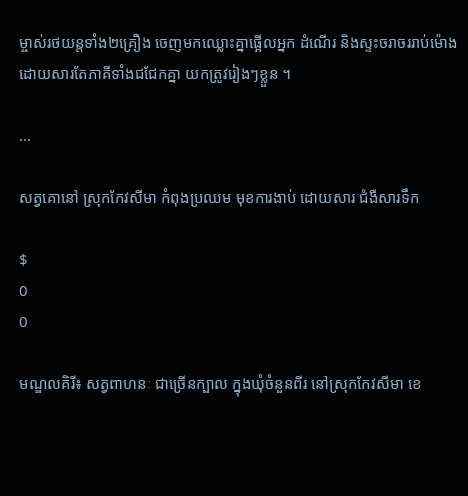ម្ចាស់រថយន្តទាំង២គ្រឿង ចេញមកឈ្លោះគ្នាផ្អើលអ្នក ដំណើរ និងស្ទះចរាចររាប់ម៉ោង ដោយសារតែភាគីទាំងជជែកគ្នា យកត្រូវរៀងៗខ្លួន ។

...

សត្វគោនៅ ស្រុកកែវសីមា កំពុងប្រឈម មុខការងាប់ ដោយសារ ជំងឺសារទឹក

$
0
0

មណ្ឌលគិរី៖ សត្វពាហនៈ ជាច្រើនក្បាល ក្នុងឃុំចំនួនពីរ នៅស្រុកកែវសីមា ខេ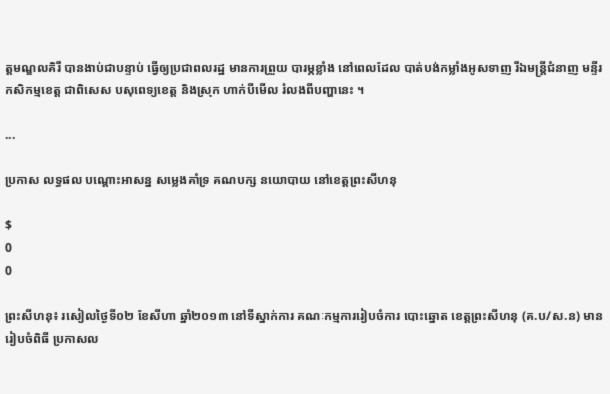ត្តមណ្ឌលគិរី បានងាប់ជាបន្ទាប់ ធ្វើឲ្យប្រជាពលរដ្ឋ មានការព្រួយ បារម្ភខ្លាំង នៅពេលដែល បាត់បង់កម្លាំងអូសទាញ រីឯមន្រ្តីជំនាញ មន្ទីរកសិកម្មខេត្ត ជាពិសេស បសុពេទ្យខេត្ត និងស្រុក ហាក់បីមើល រំលងពីបញ្ហានេះ ។

...

ប្រកាស លទ្ធផល បណ្តោះអាសន្ន សម្លេងគាំទ្រ គណបក្ស នយោបាយ នៅខេត្តព្រះសីហនុ

$
0
0

ព្រះសីហនុ៖ រសៀលថ្ងៃទី០២ ខែសីហា ឆ្នាំ២០១៣ នៅទីស្នាក់ការ គណៈកម្មការរៀបចំការ បោះឆ្នោត ខេត្តព្រះសីហនុ (គ.ប/ស.ន) មានរៀបចំពិធី ប្រកាសល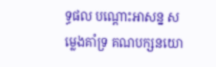ទ្ធផល បណ្តោះអាសន្ន សម្លេងគាំទ្រ គណបក្សនយោ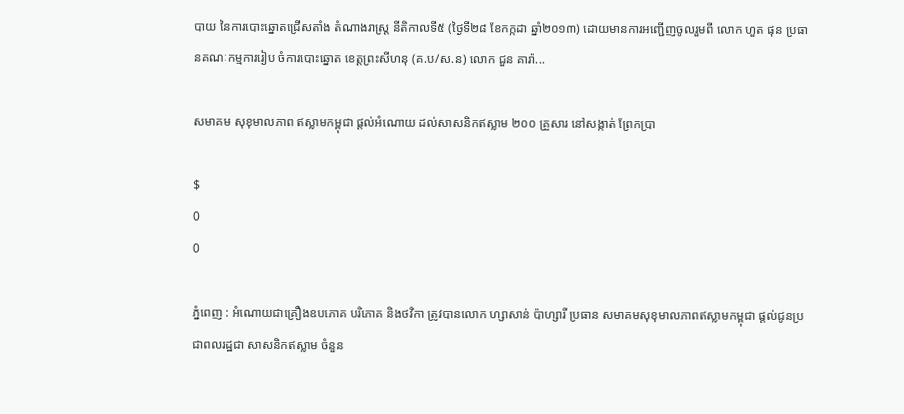បាយ នៃការបោះឆ្នោតជ្រើសតាំង តំណាងរាស្រ្ត នីតិកាលទី៥ (ថ្ងៃទី២៨ ខែកក្កដា ឆ្នាំ២០១៣) ដោយមានការអញ្ជើញចូលរួមពី លោក ហួត ផុន ប្រធានគណៈកម្មការរៀប ចំការបោះឆ្នោត ខេត្តព្រះសីហនុ (គ.ប/ស.ន) លោក ជួន គារ៉ា...

សមាគម សុខុមាលភាព ឥស្លាមកម្ពុជា ផ្តល់អំណោយ ដល់សាសនិកឥស្លាម ២០០ គ្រួសារ នៅសង្កាត់ ព្រែកប្រា

$
0
0

ភ្នំពេញ : អំណោយជាគ្រឿងឧបភោគ បរិភោគ និងថវិកា ត្រូវបានលោក ហ្សាសាន់ ប៉ាហ្សារី ប្រធាន សមាគមសុខុមាលភាពឥស្លាមកម្ពុជា ផ្តល់ជូនប្រជាពលរដ្ឋជា សាសនិកឥស្លាម ចំនួន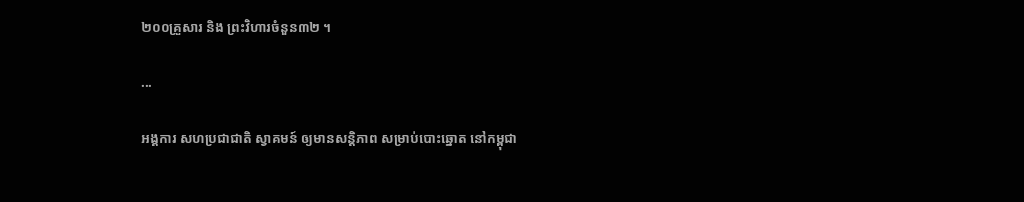២០០គ្រួសារ និង ព្រះវិហារចំនួន៣២ ។

...

អង្គការ សហប្រជាជាតិ ស្វាគមន៍ ឲ្យមានសន្តិភាព សម្រាប់បោះឆ្នោត នៅកម្ពុជា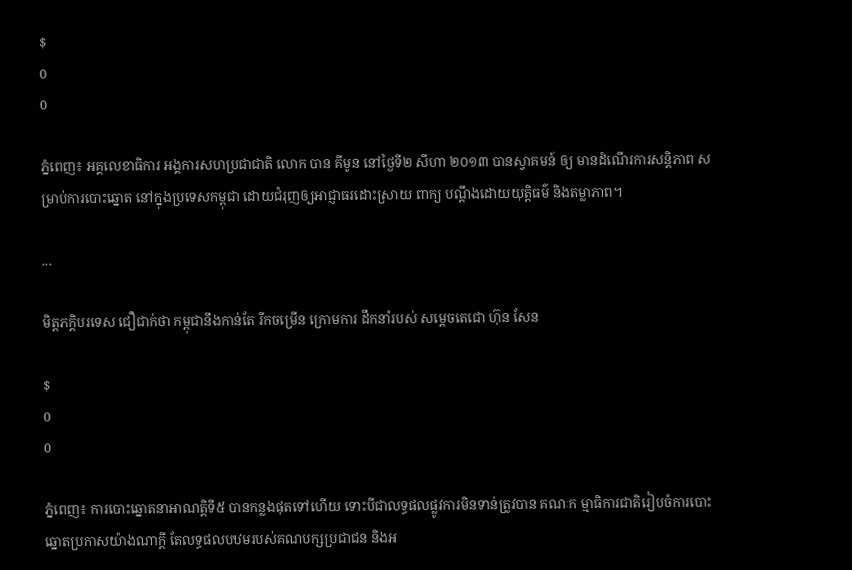$
0
0

ភ្នំពេញ៖ អគ្គលេខាធិការ អង្គការសហប្រជាជាតិ លោក បាន គីមូន នៅថ្ងៃទី២ សីហា ២០១៣ បានស្វាគមន៍ ឲ្យ មានដំណើរការសន្តិភាព សម្រាប់ការបោះឆ្នោត នៅក្នុងប្រទេសកម្ពុជា ដោយជំរុញឲ្យអាជ្ញាធរដោះស្រាយ ពាក្យ បណ្តឹងដោយយុត្តិធម៌ និងតម្លាភាព។

...

មិត្តភក្តិបរទេស ជឿជាក់ថា កម្ពុជានឹងកាន់តែ រីកចម្រើន ក្រោមការ ដឹកនាំរបស់ សម្តេចតេជោ ហ៊ុន សែន

$
0
0

ភ្នំពេញ៖ ការបោះឆ្នោតនាអាណត្តិទី៥ បានកន្លងផុតទៅហើយ ទោះបីជាលទ្ធផលផ្លូវការមិនទាន់ត្រូវបាន គណៈក ម្មាធិការជាតិរៀបចំការបោះឆ្នោតប្រកាសយ៉ាងណាក្តី តែលទ្ធផលបឋមរបស់គណបក្សប្រជាជន និងអ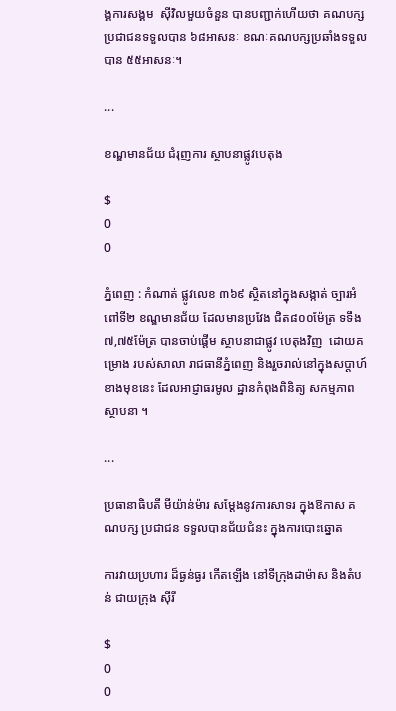ង្គការសង្គម  ស៊ីវិលមួយចំនួន បានបញ្ជាក់ហើយថា គណបក្សប្រជាជនទទួលបាន ៦៨អាសនៈ ខណៈគណបក្សប្រឆាំងទទួល  បាន ៥៥អាសនៈ។

...

ខណ្ឌមានជ័យ ជំរុញការ ស្ថាបនាផ្លូវបេតុង

$
0
0

ភ្នំពេញ : កំណាត់ ផ្លូវលេខ ៣៦៩ ស្ថិតនៅក្នុងសង្កាត់ ច្បារអំពៅទី២ ខណ្ឌមានជ័យ ដែលមានប្រវែង ជិត៨០០ម៉ែត្រ ទទឹង៧,៧៥ម៉ែត្រ បានចាប់ផ្តើម ស្ថាបនាជាផ្លូវ បេតុងវិញ  ដោយគម្រោង របស់សាលា រាជធានីភ្នំពេញ និងរួចរាល់នៅក្នុងសប្តាហ៍ខាងមុខនេះ ដែលអាជ្ញាធរមូល ដ្ឋានកំពុងពិនិត្យ សកម្មភាព ស្ថាបនា ។

...

ប្រធានាធិបតី មីយ៉ាន់ម៉ារ សម្តែងនូវការសាទរ ក្នុងឱកាស គណបក្ស ប្រជាជន ទទួលបានជ័យជំនះ ក្នុងការបោះឆ្នោត

ការវាយប្រហារ ដ៏ធ្ងន់ធ្ងរ កើតឡើង នៅទីក្រុងដាម៉ាស និងតំបន់ ជាយក្រុង ស៊ីរី

$
0
0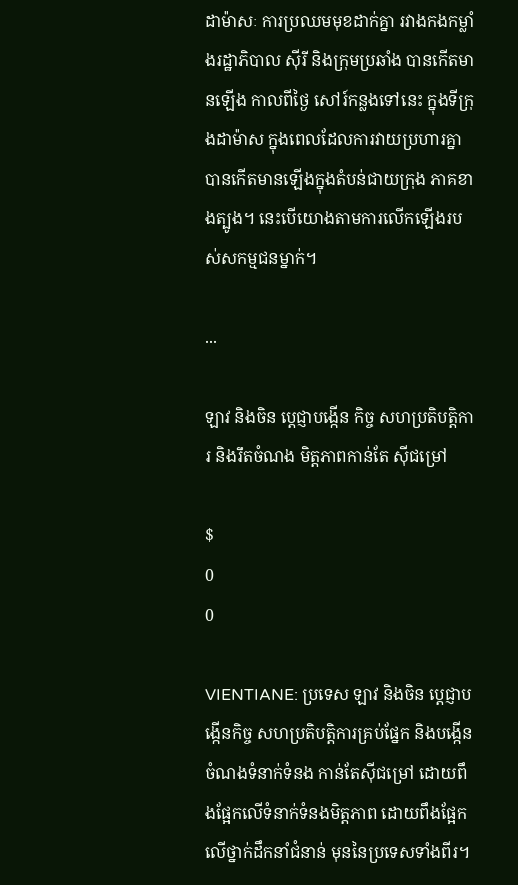ដាម៉ាសៈ ការប្រឈមមុខដាក់គ្នា រវាងកងកម្លាំងរដ្ឋាភិបាល ស៊ីរី និងក្រុមប្រឆាំង បានកើតមានឡើង កាលពីថ្ងៃ សៅរ៍កន្លងទៅនេះ ក្នុងទីក្រុងដាម៉ាស ក្នុងពេលដែលការវាយប្រហារគ្នា បានកើតមានឡើងក្នុងតំបន់ជាយក្រុង ភាគខាងត្បូង។ នេះបើយោងតាមការលើកឡើងរបស់សកម្មជនម្នាក់។

...

ឡាវ និងចិន ប្តេជ្ញាបង្កើន កិច្ច សហប្រតិបត្តិការ និងរឹតចំណង មិត្តភាពកាន់តែ ស៊ីជម្រៅ

$
0
0

VIENTIANE: ប្រទេស ឡាវ និងចិន ប្តេជ្ញាបង្កើនកិច្ច សហប្រតិបត្តិការគ្រប់ផ្នែក និងបង្កើនចំណងទំនាក់ទំនង កាន់តែស៊ីជម្រៅ ដោយពឹងផ្អែកលើទំនាក់ទំនងមិត្តភាព ដោយពឹងផ្អែកលើថ្នាក់ដឹកនាំជំនាន់ មុននៃប្រទេសទាំងពីរ។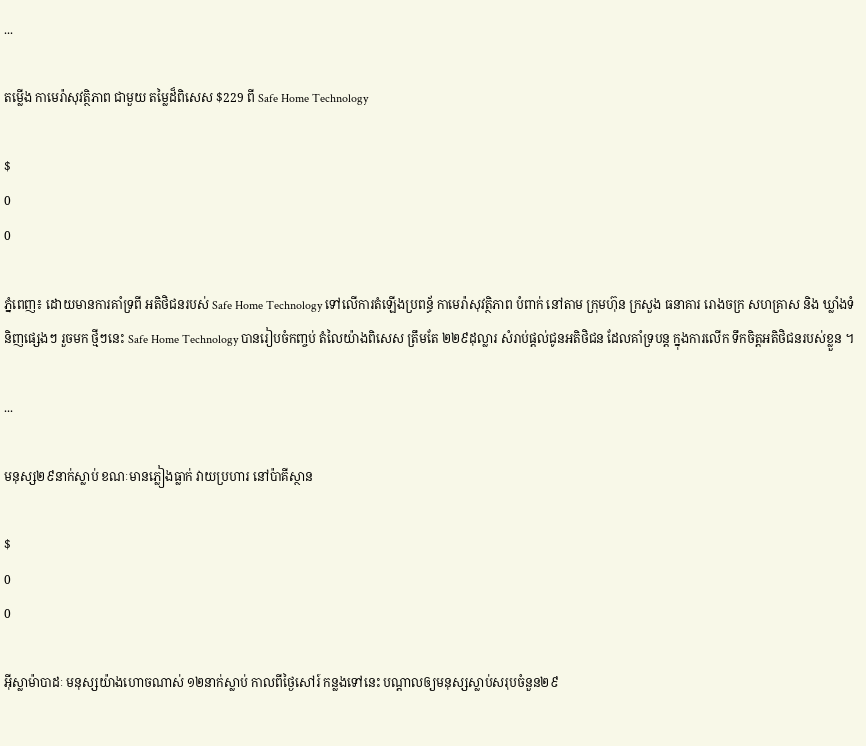...

តម្លើង កាមេរ៉ាសុវត្ថិភាព ជាមួយ តម្លៃដ៏ពិសេស $229 ពី Safe Home Technology

$
0
0

ភ្នំពេញ៖ ដោយមានការគាំទ្រពី អតិថិជនរបស់ Safe Home Technology ទៅលើការតំឡើងប្រពន្ធ័ កាមេរ៉ាសុវត្ថិភាព បំពាក់ នៅតាម ក្រុមហ៊ុន ក្រសួង ធនាគារ រោងចក្រ សហគ្រាស និង ឃ្លាំងទំនិញផ្សេងៗ រួចមក ថ្មីៗនេះ Safe Home Technology បានរៀបចំកញ្ចប់ តំលៃយ៉ាងពិសេស ត្រឹមតែ ២២៩ដុល្លារ សំរាប់ផ្តល់ជូនអតិថិជន ដែលគាំទ្របន្ត ក្នុងការលើក ទឹកចិត្តអតិថិជនរបស់ខ្លួន ។

...

មនុស្ស២៩នាក់ស្លាប់ ខណៈមានភ្លៀងធ្លាក់ វាយប្រហារ នៅប៉ាគីស្ថាន

$
0
0

អ៊ីស្លាម៉ាបាដៈ មនុស្សយ៉ាងហោចណាស់ ១២នាក់ស្លាប់ កាលពីថ្ងៃសៅរ៍ កន្លងទៅនេះ បណ្តាលឲ្យមនុស្សស្លាប់សរុបចំនួន២៩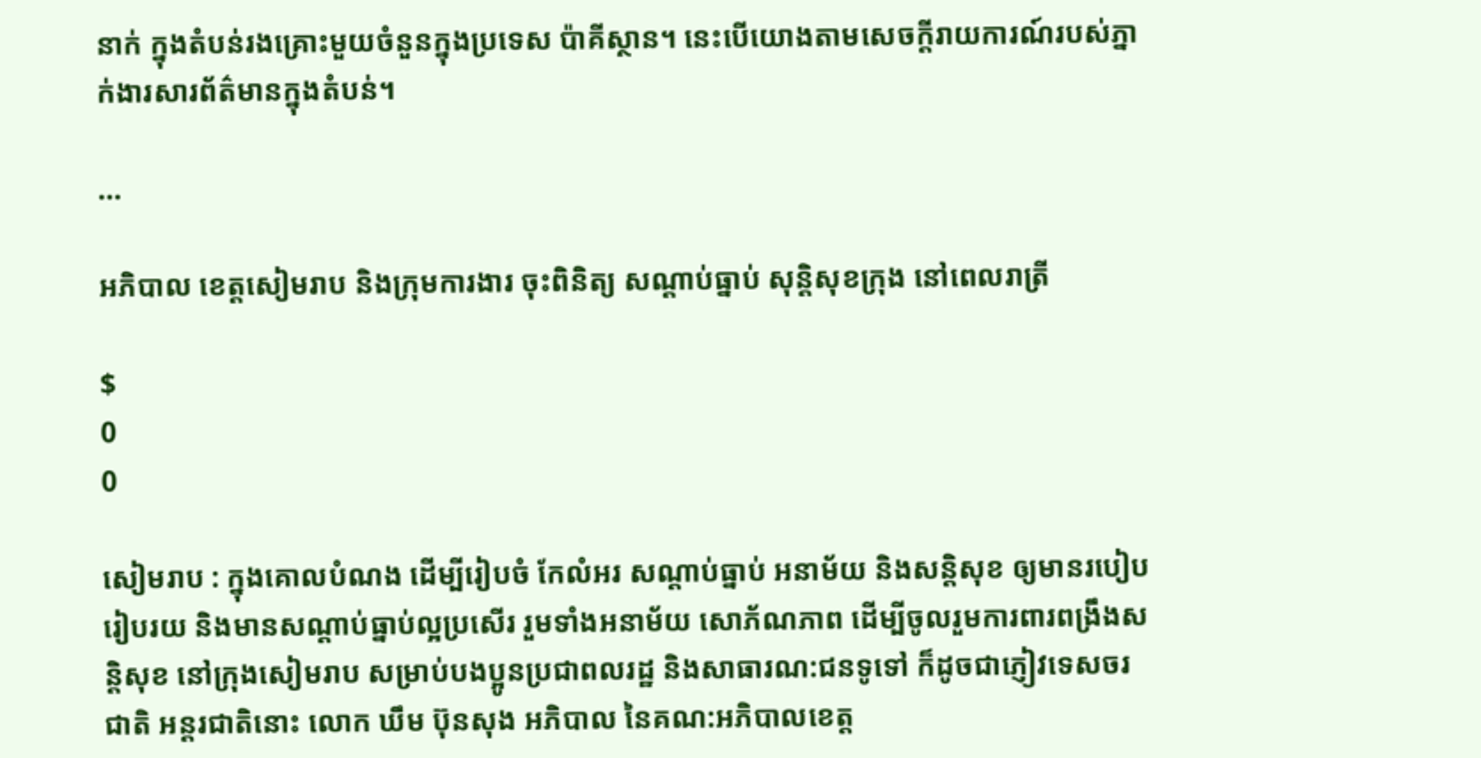នាក់ ក្នុងតំបន់រងគ្រោះមួយចំនួនក្នុងប្រទេស ប៉ាគីស្ថាន។ នេះបើយោងតាមសេចក្តីរាយការណ៍របស់ភ្នាក់ងារសារព័ត៌មានក្នុងតំបន់។

...

អភិបាល ខេត្តសៀមរាប និងក្រុមការងារ ចុះពិនិត្យ សណ្ដាប់ធ្នាប់ សុន្តិសុខក្រុង នៅពេលរាត្រី

$
0
0

សៀមរាប : ក្នុងគោលបំណង ដើម្បីរៀបចំ កែលំអរ សណ្ដាប់ធ្នាប់ អនាម័យ និងសន្តិសុខ ឲ្យមានរបៀបរៀបរយ និងមានសណ្ដាប់ធ្នាប់ល្អប្រសើរ រួមទាំងអនាម័យ សោភ័ណភាព ដើម្បីចូលរួមការពារពង្រឹងសន្ដិសុខ នៅក្រុងសៀមរាប សម្រាប់បងប្អូនប្រជាពលរដ្ឋ និងសាធារណ:ជនទូទៅ ក៏ដូចជាភ្ញៀវទេសចរជាតិ អន្តរជាតិនោះ លោក ឃឹម ប៊ុនសុង អភិបាល នៃគណ:អភិបាលខេត្ត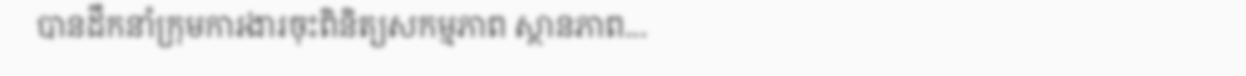បានដឹកនាំក្រុមការងារចុះពិនិត្យសកម្មភាព ស្ថានភាព...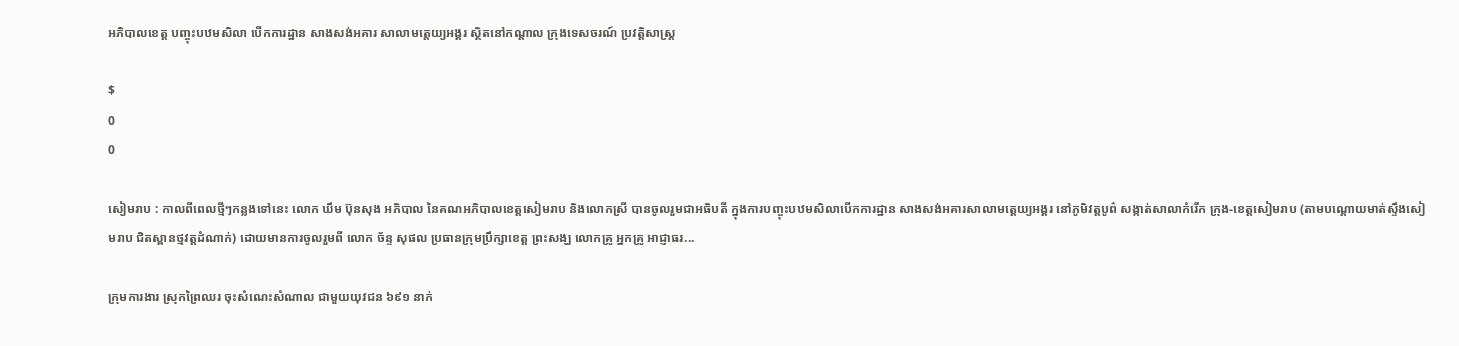អភិបាលខេត្ត បញ្ចុះបឋមសិលា បើកការដ្ឋាន សាងសង់អគារ សាលាមត្តេយ្យអង្គរ ស្ថិតនៅកណ្ដាល ក្រុងទេសចរណ៍ ប្រវត្តិសាស្ត្រ

$
0
0

សៀមរាប : កាលពីពេលថ្មីៗកន្លងទៅនេះ លោក ឃឹម ប៊ុនសុង អភិបាល នៃគណអភិបាលខេត្តសៀមរាប និងលោកស្រី បានចូលរួមជាអធិបតី ក្នុងការបញ្ចុះបឋមសិលាបើកការដ្ឋាន សាងសង់អគារសាលាមត្តេយ្យអង្គរ នៅភូមិវត្តបូព៌ សង្កាត់សាលាកំរើក ក្រុង-ខេត្តសៀមរាប (តាមបណ្ដោយមាត់ស្ទឹងសៀមរាប ជិតស្ពានថ្មវត្តដំណាក់) ដោយមានការចូលរួមពី លោក ច័ន្ទ សុផល ប្រធានក្រុមប្រឹក្សាខេត្ត ព្រះសង្ឃ លោកគ្រូ អ្នកគ្រូ អាជ្ញាធរ...

ក្រុមការងារ ស្រុកព្រៃឈរ ចុះសំណេះសំណាល ជាមួយយុវជន ៦៩១ នាក់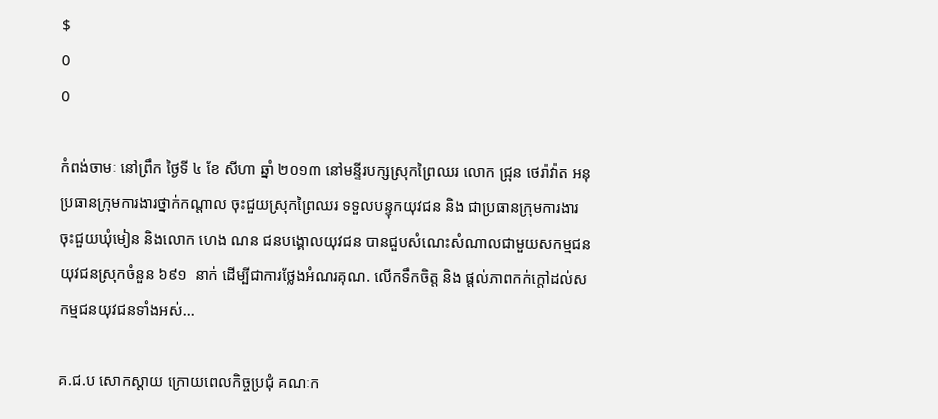$
0
0

កំពង់ចាមៈ នៅព្រឹក ថ្ងៃទី ៤ ខែ សីហា ឆ្នាំ ២០១៣ នៅមន្ទីរបក្សស្រុកព្រៃឈរ លោក ជ្រុន ថេរ៉ាវ៉ាត អនុប្រធានក្រុមការងារថ្នាក់កណ្តាល ចុះជួយស្រុកព្រៃឈរ ទទួលបន្ទុកយុវជន និង ជាប្រធានក្រុមការងារចុះជួយឃុំមៀន និងលោក ហេង ណន ជនបង្គោលយុវជន បានជួបសំណេះសំណាលជាមួយសកម្មជន យុវជនស្រុកចំនួន ៦៩១  នាក់ ដើម្បីជាការថ្លែងអំណរគុណ. លើកទឹកចិត្ត និង ផ្តល់ភាពកក់ក្តៅដល់សកម្មជនយុវជនទាំងអស់...

គ.ជ.ប សោកស្តាយ ក្រោយពេលកិច្ចប្រជុំ គណៈក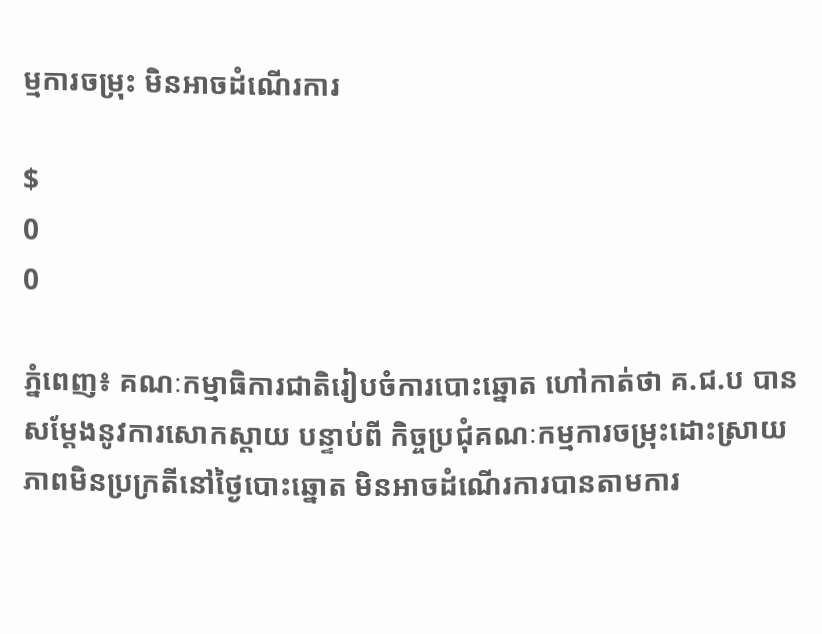ម្មការចម្រុះ មិនអាចដំណើរការ

$
0
0

ភ្នំពេញ៖ គណៈកម្មាធិការជាតិរៀបចំការបោះឆ្នោត ហៅកាត់ថា គ.ជ.ប បានសម្តែងនូវការសោកស្តាយ បន្ទាប់ពី កិច្ចប្រជុំគណៈកម្មការចម្រុះដោះស្រាយ ភាពមិនប្រក្រតីនៅថ្ងៃបោះឆ្នោត មិនអាចដំណើរការបានតាមការ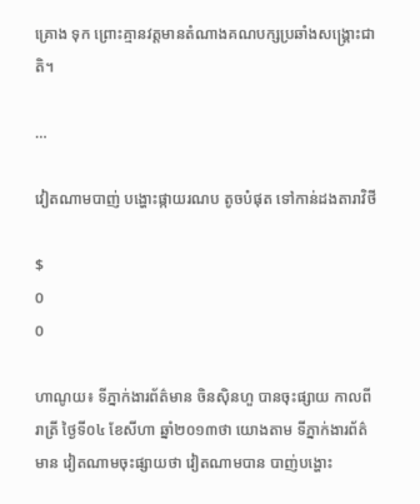គ្រោង ទុក ព្រោះគ្មានវត្តមានតំណាងគណបក្សប្រឆាំងសង្រ្គោះជាតិ។

...

វៀតណាមបាញ់ បង្ហោះផ្កាយរណប តូចបំផុត ទៅកាន់ដងតារាវិថី

$
0
0

ហាណូយ៖ ទីភ្នាក់ងារព័ត៌មាន ចិនស៊ិនហួ បានចុះផ្សាយ កាលពីរាត្រី ថ្ងៃទី០៤ ខែសីហា ឆ្នាំ២០១៣ថា យោងតាម ទីភ្នាក់ងារព័ត៌មាន វៀតណាមចុះផ្សាយថា វៀតណាមបាន បាញ់បង្ហោះ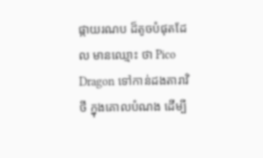ផ្កាយរណប ដ៏តូចបំផុតដែល មានឈ្មោះ ថា Pico Dragon ទៅកាន់ដងតារាវិថី ក្នុងគោលបំណង ដើម្បី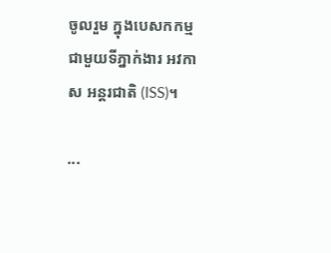ចូលរួម ក្នុងបេសកកម្ម ជាមួយទីភ្នាក់ងារ អវកាស អន្តរជាតិ (ISS)។

...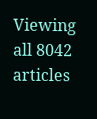Viewing all 8042 articles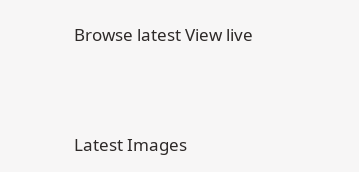Browse latest View live




Latest Images